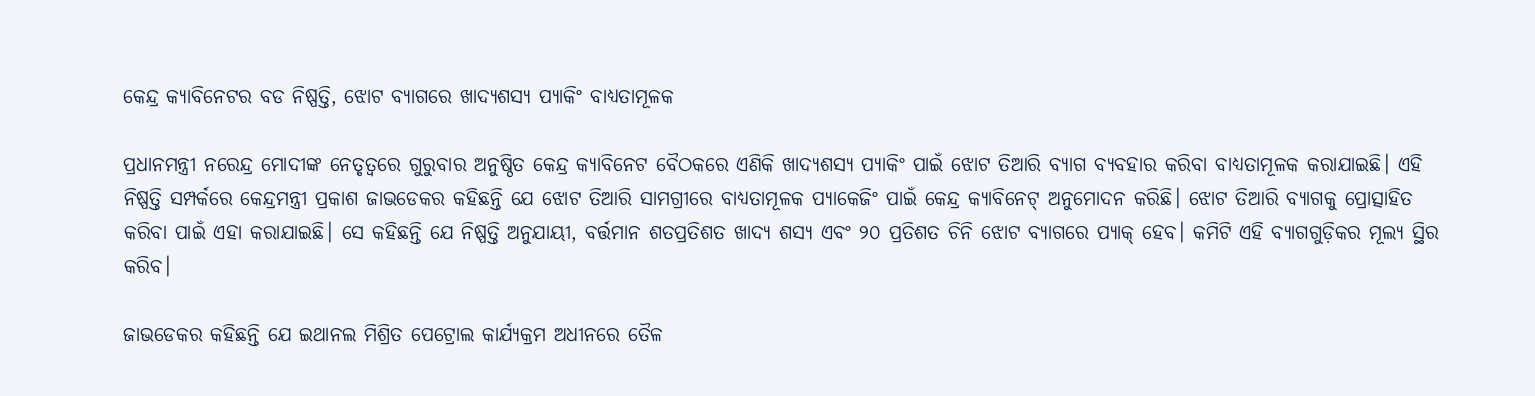କେନ୍ଦ୍ର କ୍ୟାବିନେଟର ବଡ ନିଷ୍ପତ୍ତି, ଝୋଟ ବ୍ୟାଗରେ ଖାଦ୍ୟଶସ୍ୟ ପ୍ୟାକିଂ ବାଧ୍ୟତାମୂଳକ

ପ୍ରଧାନମନ୍ତ୍ରୀ ନରେନ୍ଦ୍ର ମୋଦୀଙ୍କ ନେତୃତ୍ୱରେ ଗୁରୁବାର ଅନୁଷ୍ଠିତ କେନ୍ଦ୍ର କ୍ୟାବିନେଟ ବୈଠକରେ ଏଣିକି ଖାଦ୍ୟଶସ୍ୟ ପ୍ୟାକିଂ ପାଇଁ ଝୋଟ ତିଆରି ବ୍ୟାଗ ବ୍ୟବହାର କରିବା ବାଧ୍ୟତାମୂଳକ କରାଯାଇଛି। ଏହି ନିଷ୍ପତ୍ତି ସମ୍ପର୍କରେ କେନ୍ଦ୍ରମନ୍ତ୍ରୀ ପ୍ରକାଶ ଜାଭଡେକର କହିଛନ୍ତି ଯେ ଝୋଟ ତିଆରି ସାମଗ୍ରୀରେ ବାଧ୍ୟତାମୂଳକ ପ୍ୟାକେଜିଂ ପାଇଁ କେନ୍ଦ୍ର କ୍ୟାବିନେଟ୍ ଅନୁମୋଦନ କରିଛି। ଝୋଟ ତିଆରି ବ୍ୟାଗକୁ ପ୍ରୋତ୍ସାହିତ କରିବା ପାଇଁ ଏହା କରାଯାଇଛି। ସେ କହିଛନ୍ତି ଯେ ନିଷ୍ପତ୍ତି ଅନୁଯାୟୀ, ବର୍ତ୍ତମାନ ଶତପ୍ରତିଶତ ଖାଦ୍ୟ ଶସ୍ୟ ଏବଂ ୨୦ ପ୍ରତିଶତ ଚିନି ଝୋଟ ବ୍ୟାଗରେ ପ୍ୟାକ୍ ହେବ। କମିଟି ଏହି ବ୍ୟାଗଗୁଡ଼ିକର ମୂଲ୍ୟ ସ୍ଥିର କରିବ।

ଜାଭଡେକର କହିଛନ୍ତି ଯେ ଇଥାନଲ ମିଶ୍ରିତ ପେଟ୍ରୋଲ କାର୍ଯ୍ୟକ୍ରମ ଅଧୀନରେ ତୈଳ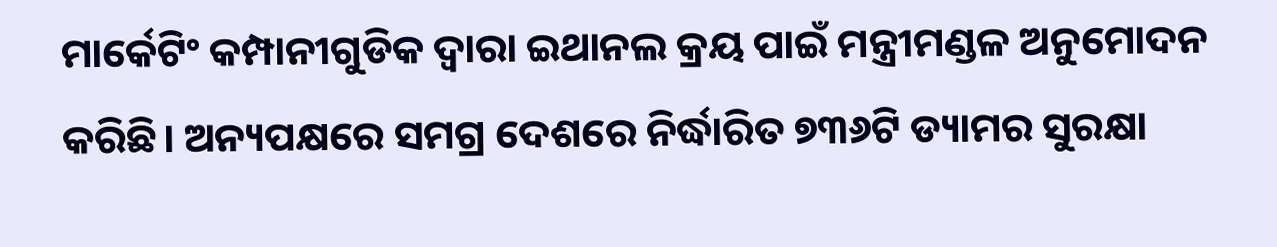ମାର୍କେଟିଂ କମ୍ପାନୀଗୁଡିକ ଦ୍ୱାରା ଇଥାନଲ କ୍ରୟ ପାଇଁ ମନ୍ତ୍ରୀମଣ୍ଡଳ ଅନୁମୋଦନ କରିଛି। ଅନ୍ୟପକ୍ଷରେ ସମଗ୍ର ଦେଶରେ ନିର୍ଦ୍ଧାରିତ ୭୩୬ଟି ଡ୍ୟାମର ସୁରକ୍ଷା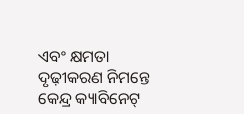ଏବଂ କ୍ଷମତା ଦୃଢ଼ୀକରଣ ନିମନ୍ତେ କେନ୍ଦ୍ର କ୍ୟାବିନେଟ୍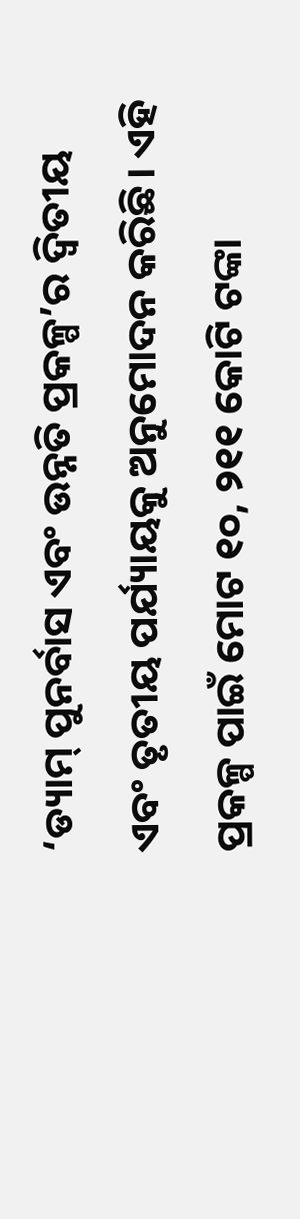‘ଡ୍ୟାମ୍ ପୁନର୍ବାସ ଏବଂ ଉନ୍ନତି ପ୍ରକଳ୍ପ’ର ଦ୍ୱିତୀୟ ଏବଂ ତୃତୀୟ ପର୍ଯ୍ୟାୟକୁ ଅନୁମୋଦନ କରିଛି। ଏହି ପ୍ରକଳ୍ପ ପାଇଁ ମୋଟ ୧୦, ୨୧୧ କୋଟି ଟଙ୍କା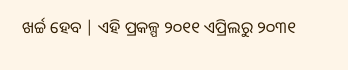ଖର୍ଚ୍ଚ ହେବ | ଏହି ପ୍ରକଳ୍ପ ୨୦୧୧ ଏପ୍ରିଲରୁ ୨୦୩୧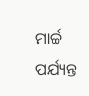ମାର୍ଚ୍ଚ ପର୍ଯ୍ୟନ୍ତ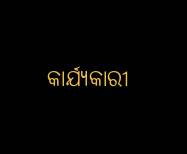କାର୍ଯ୍ୟକାରୀ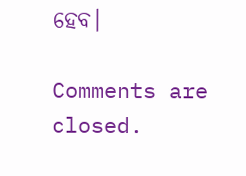ହେବ।

Comments are closed.